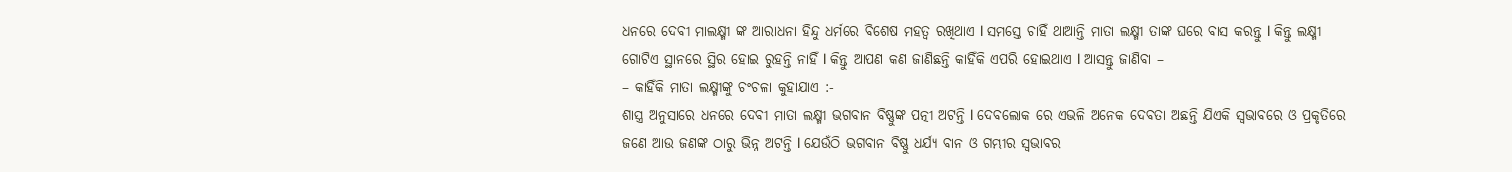ଧନରେ ଦେବୀ ମାଲକ୍ଷ୍ମୀ ଙ୍କ ଆରାଧନା ହିନ୍ଦୁ ଧର୍ମରେ ବିଶେଷ ମହତ୍ୱ ରଖିଥାଏ l ସମସ୍ତେ ଚାହିଁ ଥାଆନ୍ତି ମାତା ଲକ୍ଷ୍ମୀ ତାଙ୍କ ଘରେ ବାସ କରନ୍ତୁ l କିନ୍ତୁ ଲକ୍ଷ୍ମୀ ଗୋଟିଏ ସ୍ଥାନରେ ସ୍ଥିର ହୋଇ ରୁହନ୍ତି ନାହିଁ l କିନ୍ତୁ ଆପଣ କଣ ଜାଣିଛନ୍ତି କାହିଁକି ଏପରି ହୋଇଥାଏ l ଆସନ୍ତୁ ଜାଣିବା –
– କାହିଁକି ମାତା ଲକ୍ଷ୍ମୀଙ୍କୁ ଚଂଚଳା କୁହାଯାଏ :-
ଶାସ୍ତ୍ର ଅନୁସାରେ ଧନରେ ଦେବୀ ମାତା ଲକ୍ଷ୍ମୀ ଭଗବାନ ବିଷ୍ଣୁଙ୍କ ପତ୍ନୀ ଅଟନ୍ତି l ଦେବଲୋକ ରେ ଏଭଳି ଅନେକ ଦେବତା ଅଛନ୍ତି ଯିଏକି ସ୍ୱଭାବରେ ଓ ପ୍ରକୃତିରେ ଜଣେ ଆଉ ଜଣଙ୍କ ଠାରୁ ଭିନ୍ନ ଅଟନ୍ତି l ଯେଉଁଠି ଭଗବାନ ବିଷ୍ଣୁ ଧର୍ଯ୍ୟ ବାନ ଓ ଗମ୍ଭୀର ସ୍ୱଭାବର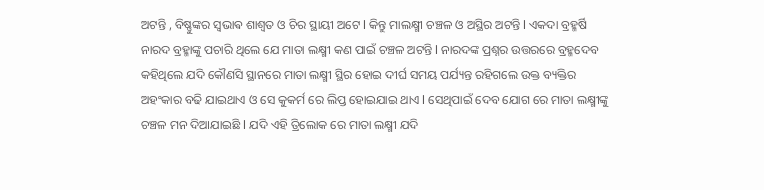ଅଟନ୍ତି , ବିଷ୍ଣୁଙ୍କର ସ୍ଵଭାଵ ଶାଶ୍ୱତ ଓ ଚିର ସ୍ଥାୟୀ ଅଟେ l କିନ୍ତୁ ମାଲକ୍ଷ୍ମୀ ଚଞ୍ଚଳ ଓ ଅସ୍ଥିର ଅଟନ୍ତି l ଏକଦା ବ୍ରହ୍ମର୍ଷି ନାରଦ ବ୍ରହ୍ମାଙ୍କୁ ପଚାରି ଥିଲେ ଯେ ମାତା ଲକ୍ଷ୍ମୀ କଣ ପାଇଁ ଚଞ୍ଚଳ ଅଟନ୍ତି l ନାରଦଙ୍କ ପ୍ରଶ୍ନର ଉତ୍ତରରେ ବ୍ରହ୍ମଦେବ କହିଥିଲେ ଯଦି କୌଣସି ସ୍ଥାନରେ ମାତା ଲକ୍ଷ୍ମୀ ସ୍ଥିର ହୋଇ ଦୀର୍ଘ ସମୟ ପର୍ଯ୍ୟନ୍ତ ରହିଗଲେ ଉକ୍ତ ବ୍ୟକ୍ତିର ଅହଂକାର ବଢି ଯାଇଥାଏ ଓ ସେ କୁକର୍ମ ରେ ଲିପ୍ତ ହୋଇଯାଇ ଥାଏ l ସେଥିପାଇଁ ଦେବ ଯୋଗ ରେ ମାତା ଲକ୍ଷ୍ମୀଙ୍କୁ ଚଞ୍ଚଳ ମନ ଦିଆଯାଇଛି l ଯଦି ଏହି ତ୍ରିଲୋକ ରେ ମାତା ଲକ୍ଷ୍ମୀ ଯଦି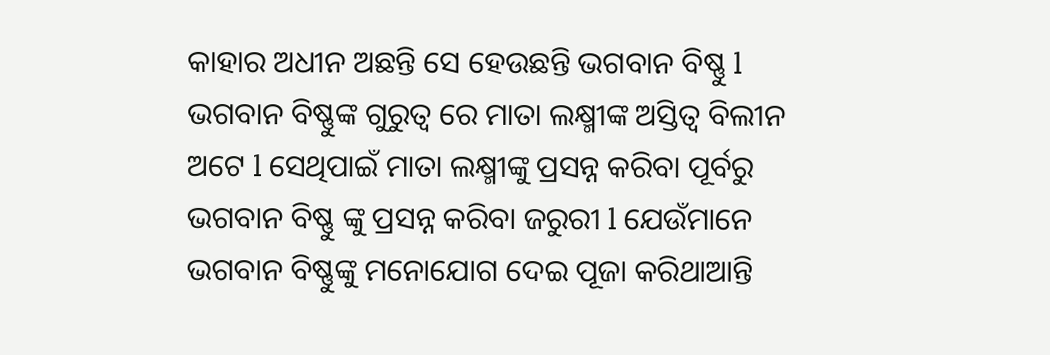କାହାର ଅଧୀନ ଅଛନ୍ତି ସେ ହେଉଛନ୍ତି ଭଗବାନ ବିଷ୍ଣୁ l ଭଗବାନ ବିଷ୍ଣୁଙ୍କ ଗୁରୁତ୍ୱ ରେ ମାତା ଲକ୍ଷ୍ମୀଙ୍କ ଅସ୍ତିତ୍ବ ବିଲୀନ ଅଟେ l ସେଥିପାଇଁ ମାତା ଲକ୍ଷ୍ମୀଙ୍କୁ ପ୍ରସନ୍ନ କରିବା ପୂର୍ବରୁ ଭଗବାନ ବିଷ୍ଣୁ ଙ୍କୁ ପ୍ରସନ୍ନ କରିବା ଜରୁରୀ l ଯେଉଁମାନେ ଭଗବାନ ବିଷ୍ଣୁଙ୍କୁ ମନୋଯୋଗ ଦେଇ ପୂଜା କରିଥାଆନ୍ତି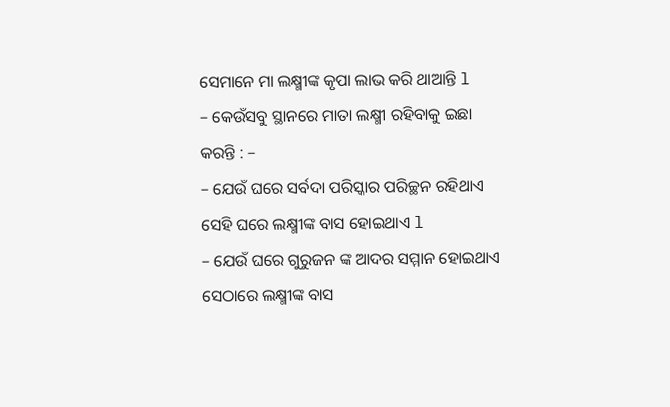ସେମାନେ ମା ଲକ୍ଷ୍ମୀଙ୍କ କୃପା ଲାଭ କରି ଥାଆନ୍ତି l
– କେଉଁସବୁ ସ୍ଥାନରେ ମାତା ଲକ୍ଷ୍ମୀ ରହିବାକୁ ଇଛା କରନ୍ତି : –
– ଯେଉଁ ଘରେ ସର୍ବଦା ପରିସ୍କାର ପରିଚ୍ଛନ ରହିଥାଏ ସେହି ଘରେ ଲକ୍ଷ୍ମୀଙ୍କ ବାସ ହୋଇଥାଏ l
– ଯେଉଁ ଘରେ ଗୁରୁଜନ ଙ୍କ ଆଦର ସମ୍ମାନ ହୋଇଥାଏ ସେଠାରେ ଲକ୍ଷ୍ମୀଙ୍କ ବାସ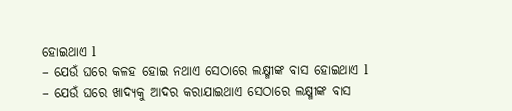ହୋଇଥାଏ l
– ଯେଉଁ ଘରେ କଳହ ହୋଇ ନଥାଏ ସେଠାରେ ଲକ୍ଷ୍ମୀଙ୍କ ବାସ ହୋଇଥାଏ l
– ଯେଉଁ ଘରେ ଖାଦ୍ୟକୁ ଆଦର କରାଯାଇଥାଏ ସେଠାରେ ଲକ୍ଷ୍ମୀଙ୍କ ବାସ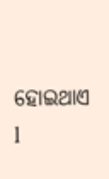ହୋଇଥାଏ l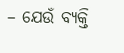– ଯେଉଁ ବ୍ୟକ୍ତି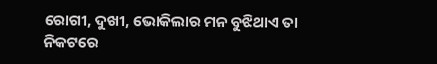ରୋଗୀ, ଦୁଖୀ, ଭୋକିଲାର ମନ ବୁଝିଥାଏ ତା ନିକଟରେ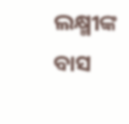ଲକ୍ଷ୍ମୀଙ୍କ ବାସ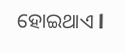ହୋଇଥାଏ l